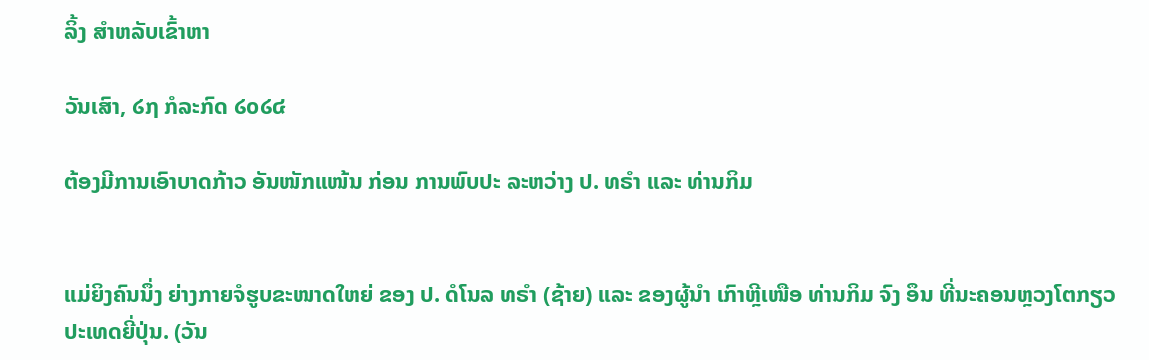ລິ້ງ ສຳຫລັບເຂົ້າຫາ

ວັນເສົາ, ໒໗ ກໍລະກົດ ໒໐໒໔

ຕ້ອງມີການເອົາບາດກ້າວ ອັນໜັກແໜ້ນ ກ່ອນ ການພົບປະ ລະຫວ່າງ ປ. ທຣຳ ແລະ ທ່ານກິມ


ແມ່ຍິງຄົນນຶ່ງ ຍ່າງກາຍຈໍຮູບຂະໜາດໃຫຍ່ ຂອງ ປ. ດໍໂນລ ທຣຳ (ຊ້າຍ) ແລະ ຂອງຜູ້ນຳ ເກົາຫຼີເໜືອ ທ່ານກິມ ຈົງ ອຶນ ທີ່ນະຄອນຫຼວງໂຕກຽວ ປະເທດຍີ່ປຸ່ນ. (ວັນ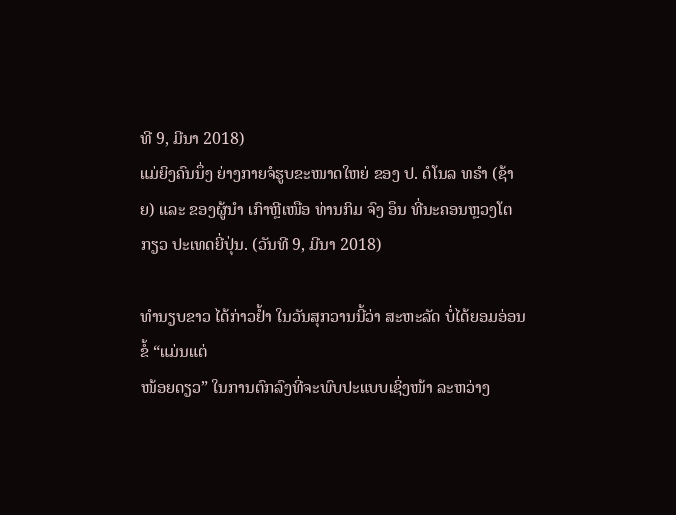ທີ 9, ມີນາ 2018)
ແມ່ຍິງຄົນນຶ່ງ ຍ່າງກາຍຈໍຮູບຂະໜາດໃຫຍ່ ຂອງ ປ. ດໍໂນລ ທຣຳ (ຊ້າຍ) ແລະ ຂອງຜູ້ນຳ ເກົາຫຼີເໜືອ ທ່ານກິມ ຈົງ ອຶນ ທີ່ນະຄອນຫຼວງໂຕກຽວ ປະເທດຍີ່ປຸ່ນ. (ວັນທີ 9, ມີນາ 2018)

ທຳນຽບຂາວ ໄດ້ກ່າວຢ້ຳ ໃນວັນສຸກວານນີ້ວ່າ ສະຫະລັດ ບໍ່ໄດ້ຍອມອ່ອນຂໍ້ “ແມ່ນແຕ່
ໜ້ອຍດຽວ” ໃນການຕົກລົງທີ່ຈະພົບປະແບບເຊິ່ງໜ້າ ລະຫວ່າງ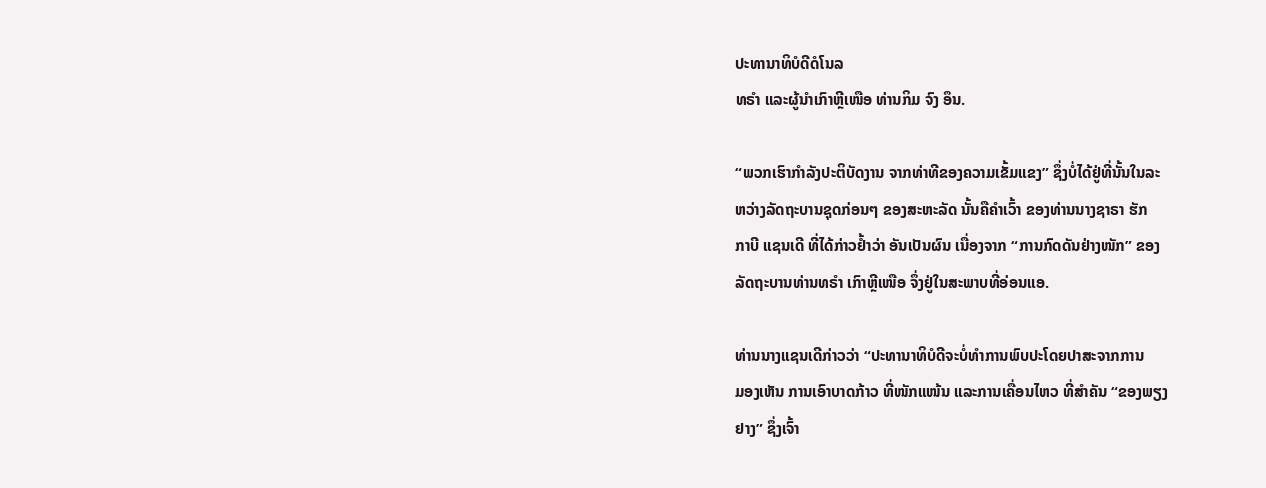ປະທານາທິບໍດີດໍໂນລ
ທຣຳ ແລະຜູ້ນຳເກົາຫຼີເໜືອ ທ່ານກິມ ຈົງ ອຶນ.

“ພວກເຮົາກຳລັງປະຕິບັດງານ ຈາກທ່າທີຂອງຄວາມເຂັ້ມແຂງ” ຊຶ່ງບໍ່ໄດ້ຢູ່ທີ່ນັ້ນໃນລະ
ຫວ່າງລັດຖະບານຊຸດກ່ອນໆ ຂອງສະຫະລັດ ນັ້ນຄືຄຳເວົ້າ ຂອງທ່ານນາງຊາຣາ ຮັກ
ກາບີ ແຊນເດີ ທີ່ໄດ້ກ່າວຢ້ຳວ່າ ອັນເປັນຜົນ ເນື່ອງຈາກ “ການກົດດັນຢ່າງໜັກ” ຂອງ
ລັດຖະບານທ່ານທຣຳ ເກົາຫຼີເໜືອ ຈຶ່ງຢູ່ໃນສະພາບທີ່ອ່ອນແອ.

ທ່ານນາງແຊນເດີກ່າວວ່າ “ປະທານາທິບໍດີຈະບໍ່ທຳການພົບປະໂດຍປາສະຈາກການ
ມອງເຫັນ ການເອົາບາດກ້າວ ທີ່ໜັກແໜ້ນ ແລະການເຄື່ອນໄຫວ ທີ່ສຳຄັນ “ຂອງພຽງ
ຢາງ” ຊຶ່ງເຈົ້າ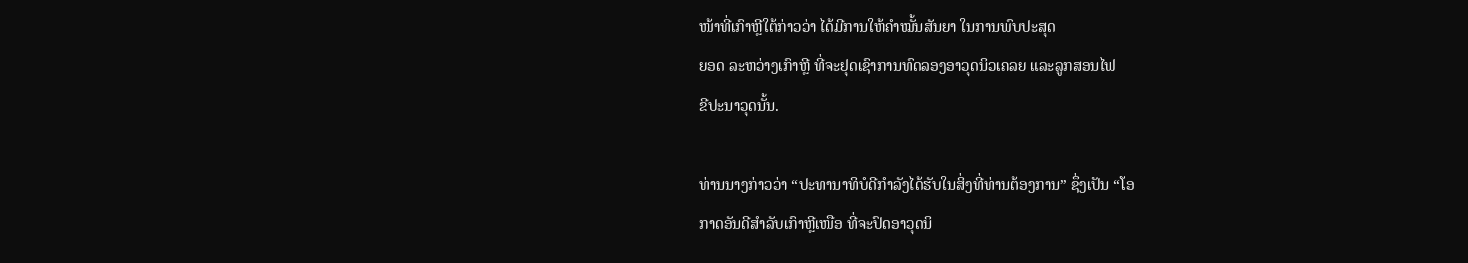ໜ້າທີ່ເກົາຫຼີໃຕ້ກ່າວວ່າ ໄດ້ມີການໃຫ້ຄຳໝັ້ນສັນຍາ ໃນການພົບປະສຸດ
ຍອດ ລະຫວ່າງເກົາຫຼີ ທີ່ຈະຢຸດເຊົາການທົດລອງອາວຸດນິວເຄລຍ ແລະລູກສອນໄຟ
ຂີປະນາວຸດນັ້ນ.

ທ່ານນາງກ່າວວ່າ “ປະທານາທິບໍດີກຳລັງໄດ້ຮັບໃນສິ່ງທີ່ທ່ານຕ້ອງການ” ຊຶ່ງເປັນ “ໂອ
ກາດອັນດີສຳລັບເກົາຫຼີເໜືອ ທີ່ຈະປົດອາວຸດນິ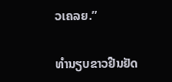ວເຄລຍ.”

ທຳນຽບຂາວຢືນຢັດ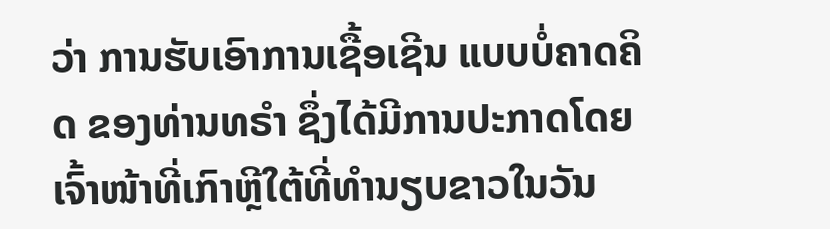ວ່າ ການຮັບເອົາການເຊື້ອເຊີນ ແບບບໍ່ຄາດຄິດ ຂອງທ່ານທຣຳ ຊຶ່ງໄດ້ມີການປະກາດໂດຍເຈົ້າໜ້າທີ່ເກົາຫຼີໃຕ້ທີ່ທຳນຽບຂາວໃນວັນ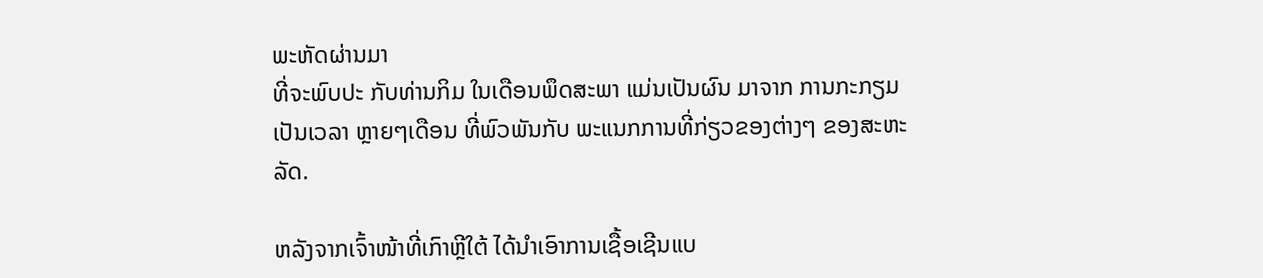ພະຫັດຜ່ານມາ
ທີ່ຈະພົບປະ ກັບທ່ານກິມ ໃນເດືອນພຶດສະພາ ແມ່ນເປັນຜົນ ມາຈາກ ການກະກຽມ
ເປັນເວລາ ຫຼາຍໆເດືອນ ທີ່ພົວພັນກັບ ພະແນກການທີ່ກ່ຽວຂອງຕ່າງໆ ຂອງສະຫະ
ລັດ.

ຫລັງຈາກເຈົ້າໜ້າທີ່ເກົາຫຼີໃຕ້ ໄດ້ນຳເອົາການເຊື້ອເຊີນແບ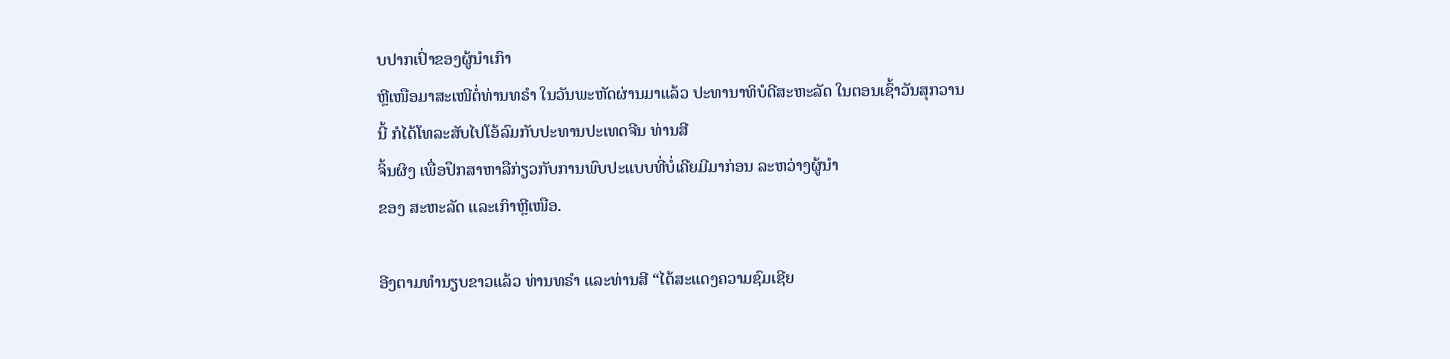ບປາກເປົ່າຂອງຜູ້ນຳເກົາ
ຫຼີເໜືອມາສະເໜີຕໍ່ທ່ານທຣຳ ໃນວັນພະຫັດຜ່ານມາແລ້ວ ປະທານາທິບໍດີສະຫະລັດ ໃນຕອນເຊົ້າວັນສຸກວານນີ້ ກໍໄດ້ໂທລະສັບໄປໂອ້ລົມກັບປະທານປະເທດຈີນ ທ່ານສີ
ຈິ້ນຜິງ ເພື່ອປຶກສາຫາລືກ່ຽວກັບການພົບປະແບບທີ່ບໍ່ເຄີຍມີມາກ່ອນ ລະຫວ່າງຜູ້ນຳ
ຂອງ ສະຫະລັດ ແລະເກົາຫຼີເໜືອ.

ອີງຕາມທຳນຽບຂາວແລ້ວ ທ່ານທຣຳ ແລະທ່ານສີ “ໄດ້ສະແດງຄວາມຊົມເຊີຍ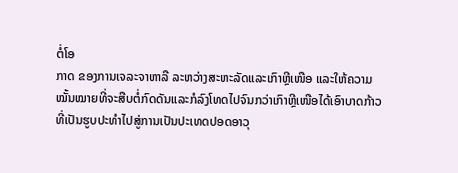ຕໍ່ໂອ
ກາດ ຂອງການເຈລະຈາຫາລື ລະຫວ່າງສະຫະລັດແລະເກົາຫຼີເໜືອ ແລະໃຫ້ຄວາມ
ໝັ້ນໝາຍທີ່ຈະສືບຕໍ່ກົດດັນແລະກໍລົງໂທດໄປຈົນກວ່າເກົາຫຼີເໜືອໄດ້ເອົາບາດກ້າວ
ທີ່ເປັນຮູບປະທຳໄປສູ່ການເປັນປະເທດປອດອາວຸ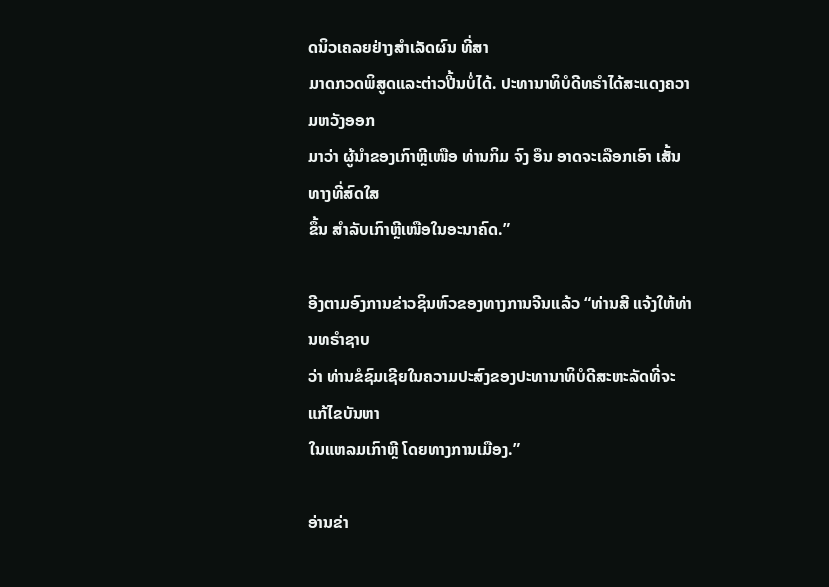ດນິວເຄລຍຢ່າງສຳເລັດຜົນ ທີ່ສາ
ມາດກວດພິສູດແລະຕ່າວປີ້ນບໍ່ໄດ້. ປະທານາທິບໍດີທຣຳໄດ້ສະແດງຄວາມຫວັງອອກ
ມາວ່າ ຜູ້ນຳຂອງເກົາຫຼີເໜືອ ທ່ານກິມ ຈົງ ອຶນ ອາດຈະເລືອກເອົາ ເສັ້ນທາງທີ່ສົດໃສ
ຂຶ້ນ ສຳລັບເກົາຫຼີເໜືອໃນອະນາຄົດ.”

ອີງຕາມອົງການຂ່າວຊິນຫົວຂອງທາງການຈີນແລ້ວ “ທ່ານສີ ແຈ້ງໃຫ້ທ່ານທຣຳຊາບ
ວ່າ ທ່ານຂໍຊົມເຊີຍໃນຄວາມປະສົງຂອງປະທານາທິບໍດີສະຫະລັດທີ່ຈະແກ້ໄຂບັນຫາ
ໃນແຫລມເກົາຫຼີ ໂດຍທາງການເມືອງ.”

ອ່ານຂ່າ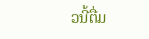ວນີ້ຕື່ມ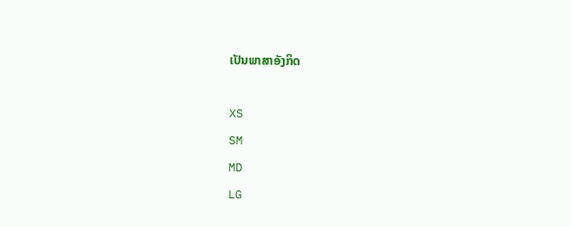ເປັນພາສາອັງກິດ

XS
SM
MD
LG